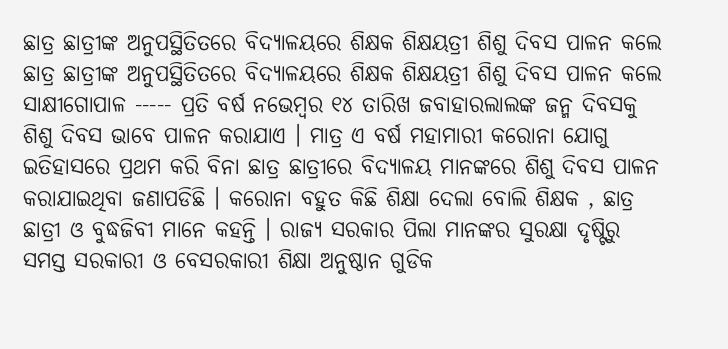ଛାତ୍ର ଛାତ୍ରୀଙ୍କ ଅନୁପସ୍ଥିତିତରେ ବିଦ୍ୟାଳୟରେ ଶିକ୍ଷକ ଶିକ୍ଷୟତ୍ରୀ ଶିଶୁ ଦିବସ ପାଳନ କଲେ
ଛାତ୍ର ଛାତ୍ରୀଙ୍କ ଅନୁପସ୍ଥିତିତରେ ବିଦ୍ୟାଳୟରେ ଶିକ୍ଷକ ଶିକ୍ଷୟତ୍ରୀ ଶିଶୁ ଦିବସ ପାଳନ କଲେ
ସାକ୍ଷୀଗୋପାଳ ----- ପ୍ରତି ବର୍ଷ ନଭେମ୍ବର ୧୪ ତାରିଖ ଜବାହାରଲାଲଙ୍କ ଜନ୍ମ ଦିବସକୁ ଶିଶୁ ଦିବସ ଭାବେ ପାଳନ କରାଯାଏ । ମାତ୍ର ଏ ବର୍ଷ ମହାମାରୀ କରୋନା ଯୋଗୁ ଇତିହାସରେ ପ୍ରଥମ କରି ବିନା ଛାତ୍ର ଛାତ୍ରୀରେ ବିଦ୍ୟାଳୟ ମାନଙ୍କରେ ଶିଶୁ ଦିବସ ପାଳନ କରାଯାଇଥିବା ଜଣାପଡିଛି । କରୋନା ବହୁତ କିଛି ଶିକ୍ଷା ଦେଲା ବୋଲି ଶିକ୍ଷକ , ଛାତ୍ର ଛାତ୍ରୀ ଓ ବୁଦ୍ଧଜିବୀ ମାନେ କହନ୍ତି । ରାଜ୍ୟ ସରକାର ପିଲା ମାନଙ୍କର ସୁରକ୍ଷା ଦୃଷ୍ଟିରୁ ସମସ୍ତ ସରକାରୀ ଓ ବେସରକାରୀ ଶିକ୍ଷା ଅନୁଷ୍ଠାନ ଗୁଡିକ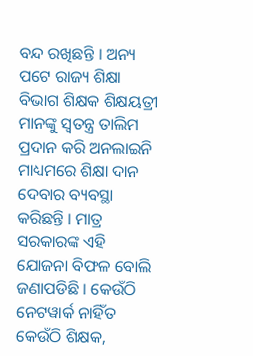ବନ୍ଦ ରଖିଛନ୍ତି । ଅନ୍ୟ ପଟେ ରାଜ୍ୟ ଶିକ୍ଷା ବିଭାଗ ଶିକ୍ଷକ ଶିକ୍ଷୟତ୍ରୀ ମାନଙ୍କୁ ସ୍ୱତନ୍ତ୍ର ତାଲିମ ପ୍ରଦାନ କରି ଅନଲାଇନି ମାଧ୍ୟମରେ ଶିକ୍ଷା ଦାନ ଦେବାର ବ୍ୟବସ୍ଥା କରିଛନ୍ତି । ମାତ୍ର ସରକାରଙ୍କ ଏହି ଯୋଜନା ବିଫଳ ବୋଲି ଜଣାପଡିଛି । କେଉଁଠି ନେଟୱାର୍କ ନାହିଁତ କେଉଁଠି ଶିକ୍ଷକ,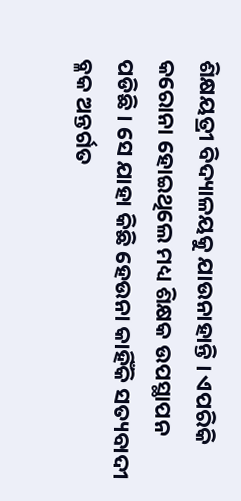ଶିକ୍ଷୟତ୍ରୀ ବିଦ୍ୟାଳୟକୁ ଯାଉନାହାନ୍ତି । ଏପରିକି କରୋନା ହୋଇଥିଲେ ମଧ୍ୟ ଶିକ୍ଷକ ଉପସ୍ଥାପନ ପଡିଛି । ସେ ଯାହା କିଛି ହେଉନା କାହିଁକି ସତ୍ୟବାଦୀ ବ୍ଳକ ଅନ୍ତର୍ଗତ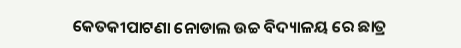କେତକୀପାଟଣା ନୋଡାଲ ଉଚ୍ଚ ବିଦ୍ୟାଳୟ ରେ ଛାତ୍ର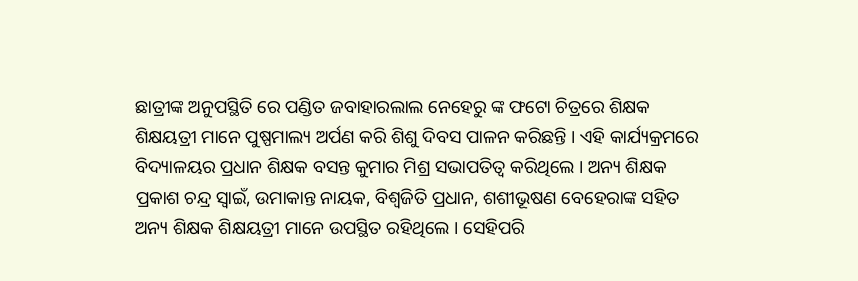ଛାତ୍ରୀଙ୍କ ଅନୁପସ୍ଥିତି ରେ ପଣ୍ଡିତ ଜବାହାରଲାଲ ନେହେରୁ ଙ୍କ ଫଟୋ ଚିତ୍ରରେ ଶିକ୍ଷକ ଶିକ୍ଷୟତ୍ରୀ ମାନେ ପୁଷ୍ପମାଲ୍ୟ ଅର୍ପଣ କରି ଶିଶୁ ଦିବସ ପାଳନ କରିଛନ୍ତି । ଏହି କାର୍ଯ୍ୟକ୍ରମରେ ବିଦ୍ୟାଳୟର ପ୍ରଧାନ ଶିକ୍ଷକ ବସନ୍ତ କୁମାର ମିଶ୍ର ସଭାପତିତ୍ୱ କରିଥିଲେ । ଅନ୍ୟ ଶିକ୍ଷକ ପ୍ରକାଶ ଚନ୍ଦ୍ର ସ୍ୱାଇଁ, ଉମାକାନ୍ତ ନାୟକ, ବିଶ୍ୱଜିତି ପ୍ରଧାନ, ଶଶୀଭୂଷଣ ବେହେରାଙ୍କ ସହିତ ଅନ୍ୟ ଶିକ୍ଷକ ଶିକ୍ଷୟତ୍ରୀ ମାନେ ଉପସ୍ଥିତ ରହିଥିଲେ । ସେହିପରି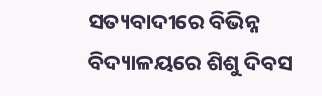ସତ୍ୟବାଦୀରେ ବିଭିନ୍ନ ବିଦ୍ୟାଳୟରେ ଶିଶୁ ଦିବସ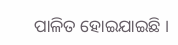ପାଳିତ ହୋଇଯାଇଛି ।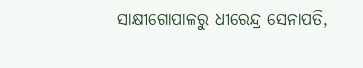ସାକ୍ଷୀଗୋପାଳରୁ ଧୀରେନ୍ଦ୍ର ସେନାପତି,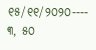୧୫/୧୧/୨୦୨୦---- ୩, ୫୦